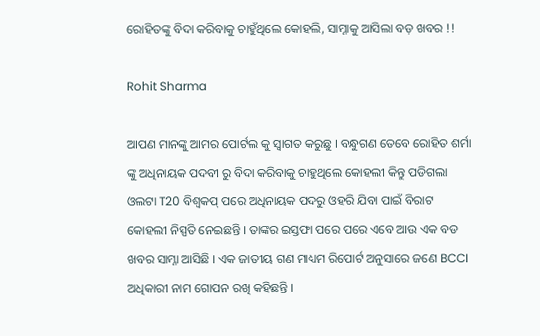ରୋହିତଙ୍କୁ ବିଦା କରିବାକୁ ଚାହୁଁଥିଲେ କୋହଲି, ସାମ୍ନାକୁ ଆସିଲା ବଡ଼ ଖବର !!

Rohit Sharma

ଆପଣ ମାନଙ୍କୁ ଆମର ପୋର୍ଟଲ କୁ ସ୍ୱାଗତ କରୁଛୁ । ବନ୍ଧୁଗଣ ତେବେ ରୋହିତ ଶର୍ମା ଙ୍କୁ ଅଧିନାୟକ ପଦବୀ ରୁ ବିଦା କରିବାକୁ ଚାହୁଥିଲେ କୋହଲୀ କିନ୍ତୁ ପଡିଗଲା ଓଲଟା T20 ବିଶ୍ୱକପ୍ ପରେ ଅଧିନାୟକ ପଦରୁ ଓହରି ଯିବା ପାଇଁ ବିରାଟ କୋହଲୀ ନିସ୍ପତି ନେଇଛନ୍ତି । ତାଙ୍କର ଇସ୍ତଫା ପରେ ପରେ ଏବେ ଆଉ ଏକ ବଡ ଖବର ସାମ୍ନା ଆସିଛି । ଏକ ଜାତୀୟ ଗଣ ମାଧ୍ୟମ ରିପୋର୍ଟ ଅନୁସାରେ ଜଣେ BCCI ଅଧିକାରୀ ନାମ ଗୋପନ ରଖି କହିଛନ୍ତି ।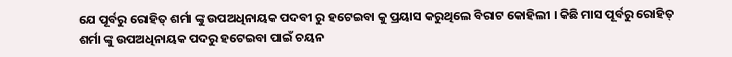ଯେ ପୂର୍ବରୁ ରୋହିତ୍ ଶର୍ମା ଙ୍କୁ ଉପଅଧିନାୟକ ପଦବୀ ରୁ ହଟେଇବା କୁ ପ୍ରୟାସ କରୁଥିଲେ ବିରାଟ କୋହିଲୀ । କିଛି ମାସ ପୂର୍ବରୁ ରୋହିତ୍ ଶର୍ମା ଙ୍କୁ ଉପଅଧିନାୟକ ପଦରୁ ହଟେଇବା ପାଇଁ ଚୟନ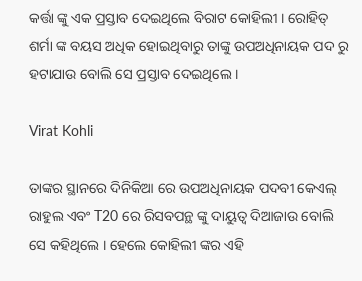କର୍ତ୍ତା ଙ୍କୁ ଏକ ପ୍ରସ୍ତାବ ଦେଇଥିଲେ ବିରାଟ କୋହିଲୀ । ରୋହିତ୍ ଶର୍ମା ଙ୍କ ବୟସ ଅଧିକ ହୋଇଥିବାରୁ ତାଙ୍କୁ ଉପଅଧିନାୟକ ପଦ ରୁ ହଟାଯାଉ ବୋଲି ସେ ପ୍ରସ୍ତାବ ଦେଇଥିଲେ ।

Virat Kohli

ତାଙ୍କର ସ୍ଥାନରେ ଦିନିକିଆ ରେ ଉପଅଧିନାୟକ ପଦବୀ କେଏଲ୍ ରାହୁଲ ଏବଂ T20 ରେ ରିସବପନ୍ଥ ଙ୍କୁ ଦାୟୁତ୍ୱ ଦିଆଜାଉ ବୋଲି ସେ କହିଥିଲେ । ହେଲେ କୋହିଲୀ ଙ୍କର ଏହି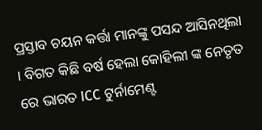ପ୍ରସ୍ତାବ ଚୟନ କର୍ତ୍ତା ମାନଙ୍କୁ ପସନ୍ଦ ଆସିନଥିଲା । ବିଗତ କିଛି ବର୍ଷ ହେଲା କୋହିଲୀ ଙ୍କ ନେତୃତ ରେ ଭାରତ ICC ଟୁର୍ନାମେଣ୍ଟ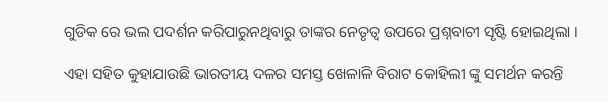ଗୁଡିକ ରେ ଭଲ ପଦର୍ଶନ କରିପାରୁନଥିବାରୁ ତାଙ୍କର ନେତୃତ୍ୱ ଉପରେ ପ୍ରଶ୍ନବାଚୀ ସୃଷ୍ଟି ହୋଇଥିଲା ।

ଏହା ସହିତ କୁହାଯାଉଛି ଭାରତୀୟ ଦଳର ସମସ୍ତ ଖେଳାଳି ବିରାଟ କୋହିଲୀ ଙ୍କୁ ସମର୍ଥନ କରନ୍ତି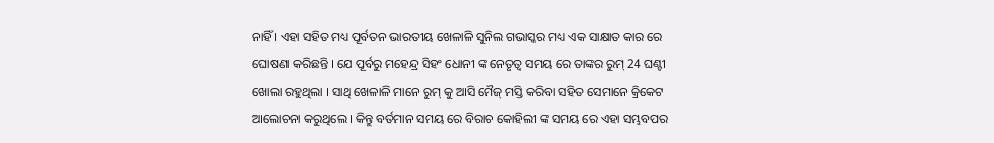ନାହିଁ । ଏହା ସହିତ ମଧ୍ୟ ପୂର୍ବତନ ଭାରତୀୟ ଖେଳାଳି ସୁନିଲ ଗଭାସ୍କର ମଧ୍ୟ ଏକ ସାକ୍ଷାତ କାର ରେ ଘୋଷଣା କରିଛନ୍ତି । ଯେ ପୂର୍ବରୁ ମହେନ୍ଦ୍ର ସିହଂ ଧୋନୀ ଙ୍କ ନେତୃତ୍ୱ ସମୟ ରେ ତାଙ୍କର ରୁମ୍ 24 ଘଣ୍ଟୀ ଖୋଲା ରହୁଥିଲା । ସାଥି ଖେଳାଳି ମାନେ ରୁମ୍ କୁ ଆସି ମୈଜ୍ ମସ୍ତି କରିବା ସହିତ ସେମାନେ କ୍ରିକେଟ ଆଲୋଚନା କରୁଥିଲେ । କିନ୍ତୁ ବର୍ତମାନ ସମୟ ରେ ବିରାଚ କୋହିଲୀ ଙ୍କ ସମୟ ରେ ଏହା ସମ୍ଭବପର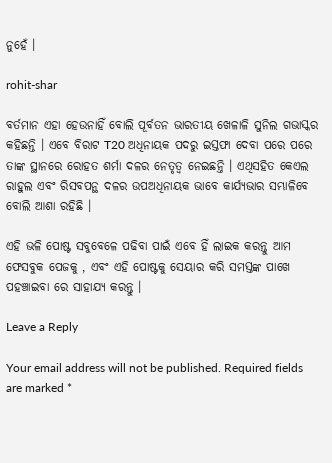ନୁହେଁ ।

rohit-shar

ବର୍ତମାନ ଏହା ହେଉନାହିଁ ବୋଲି ପୂର୍ବତନ ଭାରତୀୟ ଖେଳାଳି ସୁନିଲ ଗଭାସ୍କର କହିଛନ୍ତି । ଏବେ ବିରାଟ T20 ଅଧିନାୟକ ପଦରୁ ଇସ୍ତଫା ଦେବା ପରେ ପରେ ତାଙ୍କ ସ୍ଥାନରେ ରୋହତ ଶର୍ମା ଦଳର ନେତୃତ୍ୱ ନେଇଛନ୍ତି । ଏଥିସହିତ କେଏଲ ରାହୁଲ ଏବଂ ରିସବପନ୍ଥ ଦଳର ଉପଅଧିନାୟକ ଭାବେ କାର୍ଯ୍ୟଭାର ସମ୍ଭାଳିବେ ବୋଲି ଆଶା ରହିଛି ।

ଏହି ଭଳି ପୋଷ୍ଟ ସବୁବେଳେ ପଢିବା ପାଇଁ ଏବେ ହିଁ ଲାଇକ କରନ୍ତୁ ଆମ ଫେସବୁକ ପେଜକୁ , ଏବଂ ଏହି ପୋଷ୍ଟକୁ ସେୟାର କରି ସମସ୍ତଙ୍କ ପାଖେ ପହଞ୍ଚାଇବା ରେ ସାହାଯ୍ୟ କରନ୍ତୁ ।

Leave a Reply

Your email address will not be published. Required fields are marked *